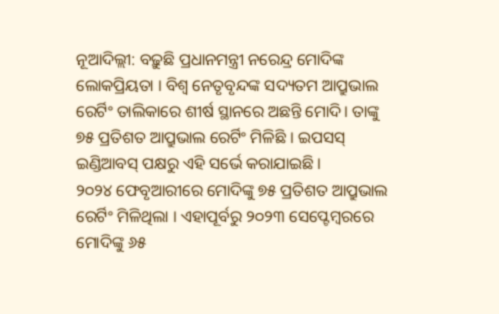ନୂଆଦିଲ୍ଲୀ: ବଢ଼ୁଛି ପ୍ରଧାନମନ୍ତ୍ରୀ ନରେନ୍ଦ୍ର ମୋଦିଙ୍କ ଲୋକପ୍ରିୟତା । ବିଶ୍ୱ ନେତୃବୃନ୍ଦଙ୍କ ସଦ୍ୟତମ ଆପ୍ରୁଭାଲ ରେର୍ଟିଂ ତାଲିକାରେ ଶୀର୍ଷ ସ୍ଥାନରେ ଅଛନ୍ତି ମୋଦି। ତାଙ୍କୁ ୭୫ ପ୍ରତିଶତ ଆପ୍ରୁଭାଲ ରେର୍ଟିଂ ମିଳିଛି । ଇପସସ୍ ଇଣ୍ଡିଆବସ୍ ପକ୍ଷରୁ ଏହି ସର୍ଭେ କରାଯାଇଛି ।
୨୦୨୪ ଫେବୃଆରୀରେ ମୋଦିଙ୍କୁ ୭୫ ପ୍ରତିଶତ ଆପ୍ରୁଭାଲ ରେର୍ଟିଂ ମିଳିଥିଲା । ଏହାପୂର୍ବରୁ ୨୦୨୩ ସେପ୍ଟେମ୍ୱରରେ ମୋଦିଙ୍କୁ ୬୫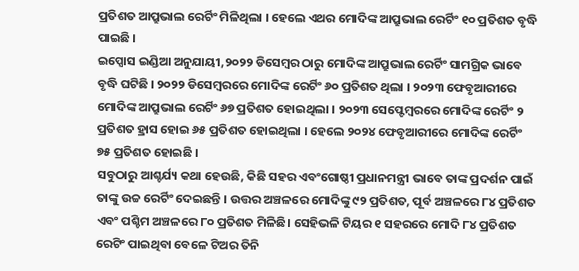ପ୍ରତିଶତ ଆପ୍ରୁଭାଲ ରେର୍ଟିଂ ମିଳିଥିଲା । ହେଲେ ଏଥର ମୋଦିଙ୍କ ଆପ୍ରୁଭାଲ ରେର୍ଟିଂ ୧୦ ପ୍ରତିଶତ ବୃଦ୍ଧି ପାଇଛି ।
ଇପ୍ସୋସ ଇଣ୍ଡିଆ ଅନୁଯାୟୀ,୨୦୨୨ ଡିସେମ୍ୱର ଠାରୁ ମୋଦିଙ୍କ ଆପ୍ରୁଭାଲ ରେର୍ଟିଂ ସାମଗ୍ରିକ ଭାବେ ବୃଦ୍ଧି ଘଟିଛି । ୨୦୨୨ ଡିସେମ୍ୱରରେ ମୋଦିଙ୍କ ରେର୍ଟିଂ ୬୦ ପ୍ରତିଶତ ଥିଲା । ୨୦୨୩ ଫେବୃଆରୀରେ ମୋଦିଙ୍କ ଆପ୍ରୁଭାଲ ରେର୍ଟିଂ ୬୭ ପ୍ରତିଶତ ହୋଇଥିଲା । ୨୦୨୩ ସେପ୍ଟେମ୍ୱରରେ ମୋଦିଙ୍କ ରେର୍ଟିଂ ୨ ପ୍ରତିଶତ ହ୍ରାସ ହୋଇ ୬୫ ପ୍ରତିଶତ ହୋଇଥିଲା । ହେଲେ ୨୦୨୪ ଫେବୃଆରୀରେ ମୋଦିଙ୍କ ରେର୍ଟିଂ ୭୫ ପ୍ରତିଶତ ହୋଇଛି ।
ସବୁଠାରୁ ଆଶ୍ଚର୍ଯ୍ୟ କଥା ହେଉଛି, କିଛି ସହର ଏବଂଗୋଷ୍ଠୀ ପ୍ରଧାନମନ୍ତ୍ରୀ ଭାବେ ତାଙ୍କ ପ୍ରଦର୍ଶନ ପାଇଁ ତାଙ୍କୁ ଉଚ୍ଚ ରେର୍ଟିଂ ଦେଇଛନ୍ତି । ଉତ୍ତର ଅଞ୍ଚଳରେ ମୋଦିଙ୍କୁ ୯୨ ପ୍ରତିଶତ, ପୂର୍ବ ଅଞ୍ଚଳରେ ୮୪ ପ୍ରତିଶତ ଏବଂ ପଶ୍ଚିମ ଅଞ୍ଚଳରେ ୮୦ ପ୍ରତିଶତ ମିଳିଛି। ସେହିଭଳି ଟିୟର ୧ ସହରରେ ମୋଦି ୮୪ ପ୍ରତିଶତ ରେଟିଂ ପାଇଥିବା ବେଳେ ଟିଅର ତିନି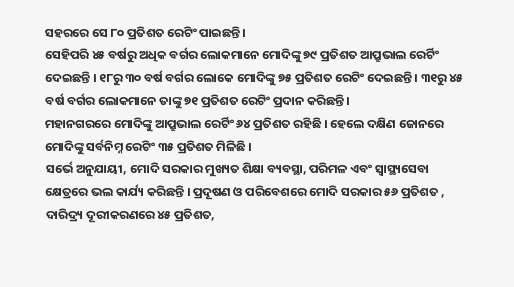ସହରରେ ସେ ୮୦ ପ୍ରତିଶତ ରେଟିଂ ପାଇଛନ୍ତି ।
ସେହିପରି ୪୫ ବର୍ଷରୁ ଅଧିକ ବର୍ଗର ଲୋକମାନେ ମୋଦିଙ୍କୁ ୭୯ ପ୍ରତିଶତ ଆପ୍ରୁଭାଲ ରେର୍ଟିଂ ଦେଇଛନ୍ତି । ୧୮ରୁ ୩୦ ବର୍ଷ ବର୍ଗର ଲୋକେ ମୋଦିଙ୍କୁ ୭୫ ପ୍ରତିଶତ ରେଟିଂ ଦେଇଛନ୍ତି । ୩୧ରୁ ୪୫ ବର୍ଷ ବର୍ଗର ଲୋକମାନେ ତାଙ୍କୁ ୭୧ ପ୍ରତିଶତ ରେଟିଂ ପ୍ରଦାନ କରିଛନ୍ତି।
ମହାନଗରରେ ମୋଦିଙ୍କୁ ଆପ୍ରୁଭାଲ ରେର୍ଟିଂ ୬୪ ପ୍ରତିଶତ ରହିଛି । ହେଲେ ଦକ୍ଷିଣ ଜୋନରେ ମୋଦିଙ୍କୁ ସର୍ବନିମ୍ନ ରେଟିଂ ୩୫ ପ୍ରତିଶତ ମିଳିଛି ।
ସର୍ଭେ ଅନୁଯାୟୀ, ମୋଦି ସରକାର ମୁଖ୍ୟତ ଶିକ୍ଷା ବ୍ୟବସ୍ଥା, ପରିମଳ ଏବଂ ସ୍ୱାସ୍ଥ୍ୟସେବା କ୍ଷେତ୍ରରେ ଭଲ କାର୍ଯ୍ୟ କରିଛନ୍ତି । ପ୍ରଦୂଷଣ ଓ ପରିବେଶରେ ମୋଦି ସରକାର ୫୬ ପ୍ରତିଶତ , ଦାରିଦ୍ର୍ୟ ଦୂରୀକରଣରେ ୪୫ ପ୍ରତିଶତ,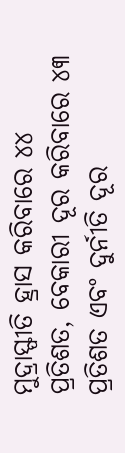ମୁଦ୍ରାସ୍ଫୀତି ହ୍ରାସ କରିବାରେ ୪୪ ପ୍ରତିଶତ, ବେକାରୀ ଦୂର କରିବାରେ ୪୩ ପ୍ରତିଶତ ଏବଂ ଦୁର୍ନୀତି ଦୂର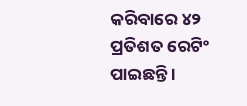କରିବାରେ ୪୨ ପ୍ରତିଶତ ରେଟିଂ ପାଇଛନ୍ତି ।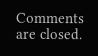Comments are closed.